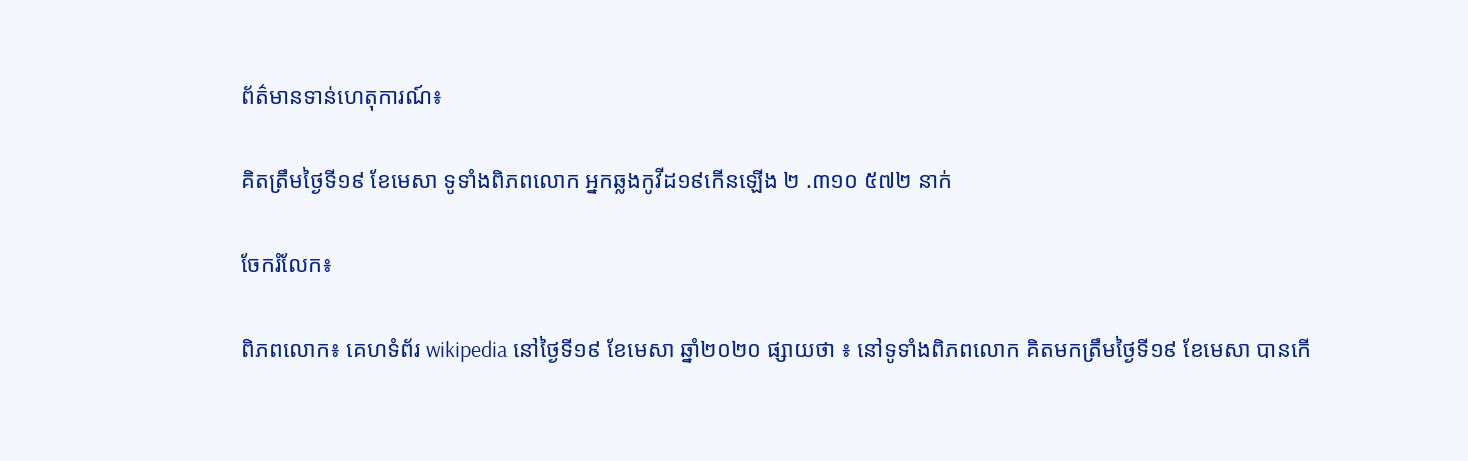ព័ត៌មានទាន់ហេតុការណ៍៖

គិតត្រឹមថ្ងៃទី១៩ ខែមេសា ទូទាំងពិភពលោក អ្នកឆ្លងកូវីដ១៩កើនឡើង ២ .៣១០ ៥៧២ នាក់

ចែករំលែក៖

ពិភពលោក៖ គេហទំព័រ wikipedia នៅថ្ងៃទី១៩ ខែមេសា ឆ្នាំ២០២០ ផ្សាយថា ៖ នៅទូទាំងពិភពលោក គិតមកត្រឹមថ្ងៃទី១៩ ខែមេសា បានកើ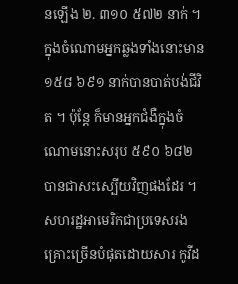នឡើង ២. ៣១០ ៥៧២ នាក់ ។ ក្នុងចំណោមអ្នកឆ្លងទាំងនោះមាន ១៥៨ ៦៩១ នាក់បានបាត់បង់ជីវិត ។ ប៉ុន្តែ ក៏មានអ្នកជំងឺក្នុងចំណោមនោះសរុប ៥៩០ ៦៨២ បានជាសះស្បើយវិញផងដែរ ។
សហរដ្ឋអាមេរិកជាប្រទេសរងគ្រោះច្រើនបំផុតដោយសារ កូវីដ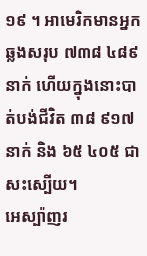១៩ ។ អាមេរិកមានអ្នកឆ្លងសរុប ៧៣៨ ៤៨៩ នាក់ ហើយក្នុងនោះបាត់បង់ជីវិត ៣៨ ៩១៧នាក់ និង ៦៥ ៤០៥ ជាសះស្បើយ។
អេស្ប៉ាញរ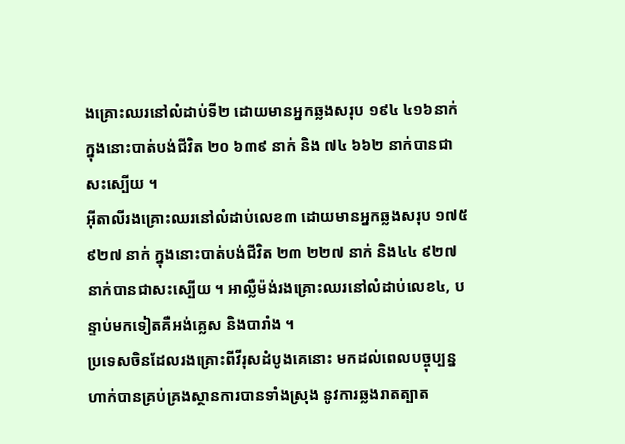ងគ្រោះឈរនៅលំដាប់ទី២ ដោយមានអ្នកឆ្លងសរុប ១៩៤ ៤១៦នាក់ ក្នុងនោះបាត់បង់ជីវិត ២០ ៦៣៩ នាក់ និង ៧៤ ៦៦២ នាក់បានជាសះស្បើយ ។
អ៊ីតាលីរងគ្រោះឈរនៅលំដាប់លេខ៣ ដោយមានអ្នកឆ្លងសរុប ១៧៥ ៩២៧ នាក់ ក្នុងនោះបាត់បង់ជីវិត ២៣ ២២៧ នាក់ និង៤៤ ៩២៧ នាក់បានជាសះស្បើយ ។ អាល្លឺម៉ង់រងគ្រោះឈរនៅលំដាប់លេខ៤, បន្ទាប់មកទៀតគឺអង់គ្លេស និងបារាំង ។
ប្រទេសចិនដែលរងគ្រោះពីវីរុសដំបូងគេនោះ មកដល់ពេលបច្ចុប្បន្ន ហាក់បានគ្រប់គ្រងស្ថានការបានទាំងស្រុង នូវការឆ្លងរាតត្បាត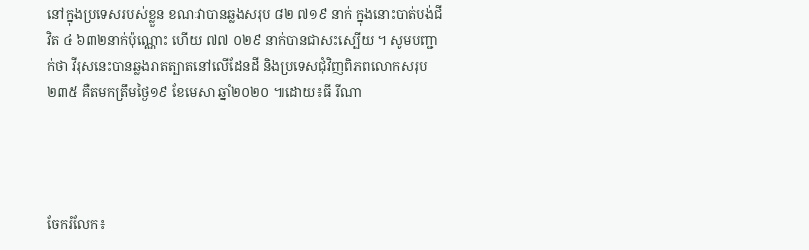នៅក្នុងប្រទេសរបស់ខ្លួន ខណៈវាបានឆ្លងសរុប ៨២ ៧១៩ នាក់ ក្នុងនោះបាត់បង់ជីវិត ៤ ៦៣២នាក់ប៉ុណ្ណោះ ហើយ ៧៧ ០២៩ នាក់បានជាសះស្បើយ ។ សូមបញ្ជាក់ថា វីរុសនេះបានឆ្លងរាតត្បាតនៅលើដែនដី និងប្រទេសជុំវិញពិភពលោកសរុប ២៣៥ គឺតមកត្រឹមថ្ងៃ១៩ ខែមេសា ឆ្នាំ២០២០ ៕ដោយ៖ធី រីណា




ចែករំលែក៖